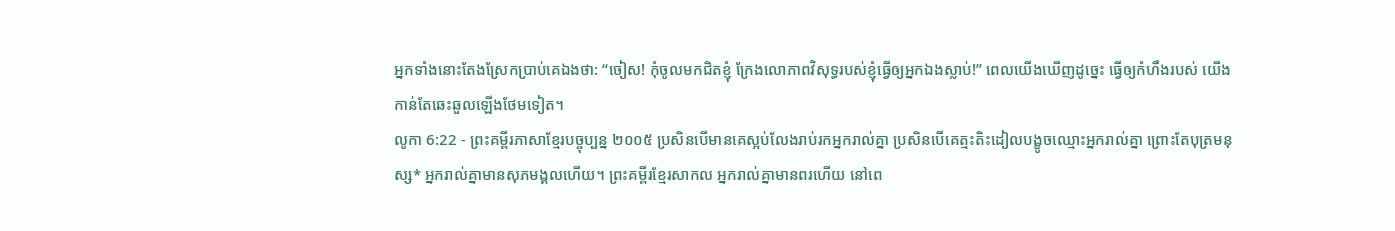អ្នកទាំងនោះតែងស្រែកប្រាប់គេឯងថា: “ចៀស! កុំចូលមកជិតខ្ញុំ ក្រែងលោភាពវិសុទ្ធរបស់ខ្ញុំធ្វើឲ្យអ្នកឯងស្លាប់!” ពេលយើងឃើញដូច្នេះ ធ្វើឲ្យកំហឹងរបស់ យើងកាន់តែឆេះឆួលឡើងថែមទៀត។
លូកា 6:22 - ព្រះគម្ពីរភាសាខ្មែរបច្ចុប្បន្ន ២០០៥ ប្រសិនបើមានគេស្អប់លែងរាប់រកអ្នករាល់គ្នា ប្រសិនបើគេត្មះតិះដៀលបង្ខូចឈ្មោះអ្នករាល់គ្នា ព្រោះតែបុត្រមនុស្ស* អ្នករាល់គ្នាមានសុភមង្គលហើយ។ ព្រះគម្ពីរខ្មែរសាកល អ្នករាល់គ្នាមានពរហើយ នៅពេ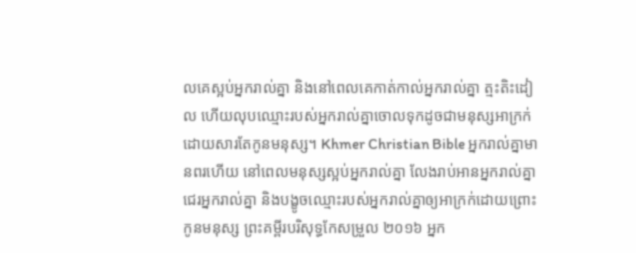លគេស្អប់អ្នករាល់គ្នា និងនៅពេលគេកាត់កាល់អ្នករាល់គ្នា ត្មះតិះដៀល ហើយលុបឈ្មោះរបស់អ្នករាល់គ្នាចោលទុកដូចជាមនុស្សអាក្រក់ ដោយសារតែកូនមនុស្ស។ Khmer Christian Bible អ្នករាល់គ្នាមានពរហើយ នៅពេលមនុស្សស្អប់អ្នករាល់គ្នា លែងរាប់អានអ្នករាល់គ្នា ជេរអ្នករាល់គ្នា និងបង្ខូចឈ្មោះរបស់អ្នករាល់គ្នាឲ្យអាក្រក់ដោយព្រោះកូនមនុស្ស ព្រះគម្ពីរបរិសុទ្ធកែសម្រួល ២០១៦ អ្នក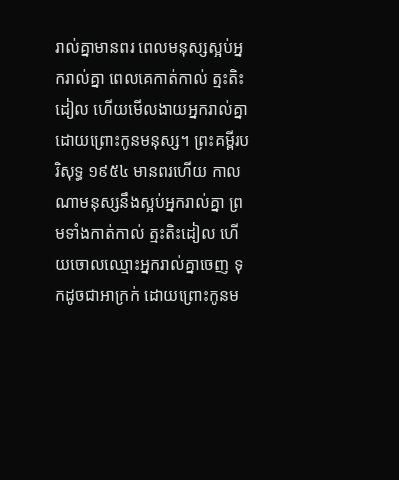រាល់គ្នាមានពរ ពេលមនុស្សស្អប់អ្នករាល់គ្នា ពេលគេកាត់កាល់ ត្មះតិះដៀល ហើយមើលងាយអ្នករាល់គ្នា ដោយព្រោះកូនមនុស្ស។ ព្រះគម្ពីរបរិសុទ្ធ ១៩៥៤ មានពរហើយ កាលណាមនុស្សនឹងស្អប់អ្នករាល់គ្នា ព្រមទាំងកាត់កាល់ ត្មះតិះដៀល ហើយចោលឈ្មោះអ្នករាល់គ្នាចេញ ទុកដូចជាអាក្រក់ ដោយព្រោះកូនម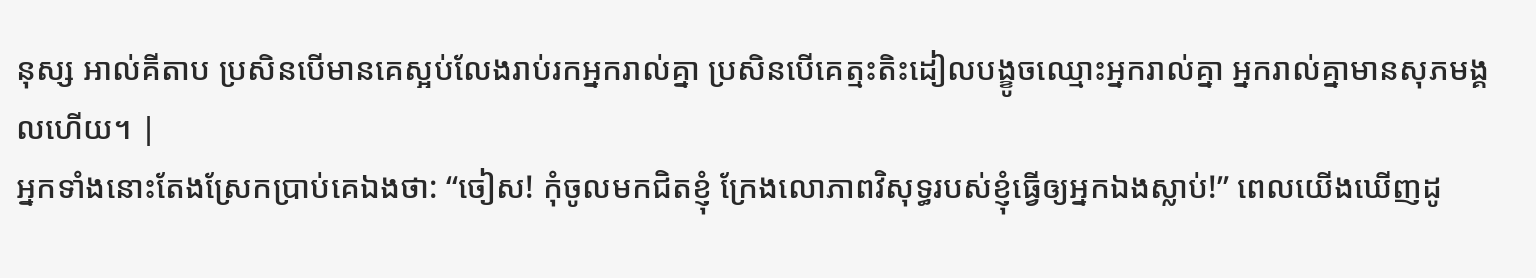នុស្ស អាល់គីតាប ប្រសិនបើមានគេស្អប់លែងរាប់រកអ្នករាល់គ្នា ប្រសិនបើគេត្មះតិះដៀលបង្ខូចឈ្មោះអ្នករាល់គ្នា អ្នករាល់គ្នាមានសុភមង្គលហើយ។ |
អ្នកទាំងនោះតែងស្រែកប្រាប់គេឯងថា: “ចៀស! កុំចូលមកជិតខ្ញុំ ក្រែងលោភាពវិសុទ្ធរបស់ខ្ញុំធ្វើឲ្យអ្នកឯងស្លាប់!” ពេលយើងឃើញដូ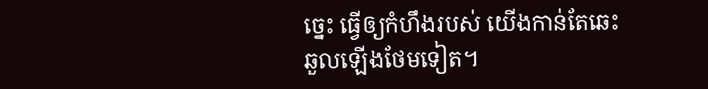ច្នេះ ធ្វើឲ្យកំហឹងរបស់ យើងកាន់តែឆេះឆួលឡើងថែមទៀត។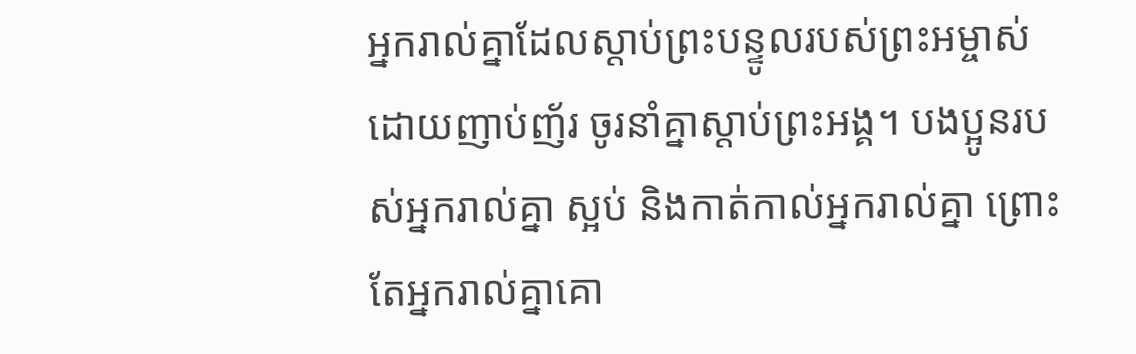អ្នករាល់គ្នាដែលស្ដាប់ព្រះបន្ទូលរបស់ព្រះអម្ចាស់ ដោយញាប់ញ័រ ចូរនាំគ្នាស្ដាប់ព្រះអង្គ។ បងប្អូនរបស់អ្នករាល់គ្នា ស្អប់ និងកាត់កាល់អ្នករាល់គ្នា ព្រោះតែអ្នករាល់គ្នាគោ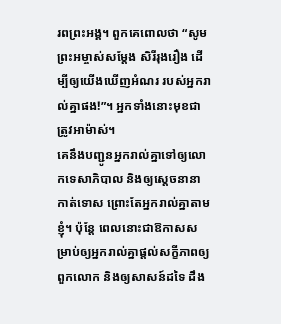រពព្រះអង្គ។ ពួកគេពោលថា “សូមព្រះអម្ចាស់សម្តែង សិរីរុងរឿង ដើម្បីឲ្យយើងឃើញអំណរ របស់អ្នករាល់គ្នាផង!”។ អ្នកទាំងនោះមុខជាត្រូវអាម៉ាស់។
គេនឹងបញ្ជូនអ្នករាល់គ្នាទៅឲ្យលោកទេសាភិបាល និងឲ្យស្ដេចនានាកាត់ទោស ព្រោះតែអ្នករាល់គ្នាតាមខ្ញុំ។ ប៉ុន្តែ ពេលនោះជាឱកាសសម្រាប់ឲ្យអ្នករាល់គ្នាផ្ដល់សក្ខីភាពឲ្យពួកលោក និងឲ្យសាសន៍ដទៃ ដឹង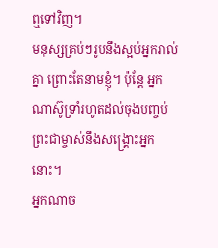ឮទៅវិញ។
មនុស្សគ្រប់ៗរូបនឹងស្អប់អ្នករាល់គ្នា ព្រោះតែនាមខ្ញុំ។ ប៉ុន្តែ អ្នកណាស៊ូទ្រាំរហូតដល់ចុងបញ្ចប់ ព្រះជាម្ចាស់នឹងសង្គ្រោះអ្នកនោះ។
អ្នកណាច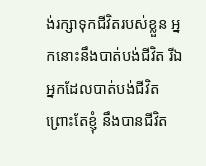ង់រក្សាទុកជីវិតរបស់ខ្លួន អ្នកនោះនឹងបាត់បង់ជីវិត រីឯអ្នកដែលបាត់បង់ជីវិត ព្រោះតែខ្ញុំ នឹងបានជីវិត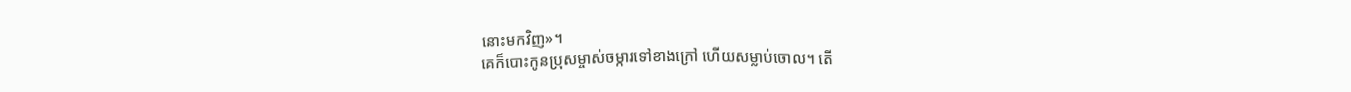នោះមកវិញ»។
គេក៏បោះកូនប្រុសម្ចាស់ចម្ការទៅខាងក្រៅ ហើយសម្លាប់ចោល។ តើ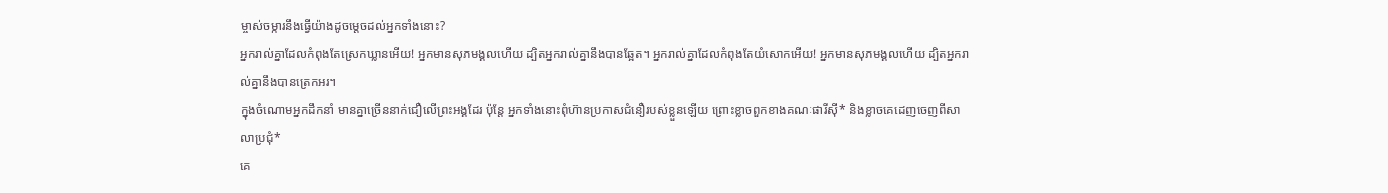ម្ចាស់ចម្ការនឹងធ្វើយ៉ាងដូចម្ដេចដល់អ្នកទាំងនោះ?
អ្នករាល់គ្នាដែលកំពុងតែស្រេកឃ្លានអើយ! អ្នកមានសុភមង្គលហើយ ដ្បិតអ្នករាល់គ្នានឹងបានឆ្អែត។ អ្នករាល់គ្នាដែលកំពុងតែយំសោកអើយ! អ្នកមានសុភមង្គលហើយ ដ្បិតអ្នករាល់គ្នានឹងបានត្រេកអរ។
ក្នុងចំណោមអ្នកដឹកនាំ មានគ្នាច្រើននាក់ជឿលើព្រះអង្គដែរ ប៉ុន្តែ អ្នកទាំងនោះពុំហ៊ានប្រកាសជំនឿរបស់ខ្លួនឡើយ ព្រោះខ្លាចពួកខាងគណៈផារីស៊ី* និងខ្លាចគេដេញចេញពីសាលាប្រជុំ*
គេ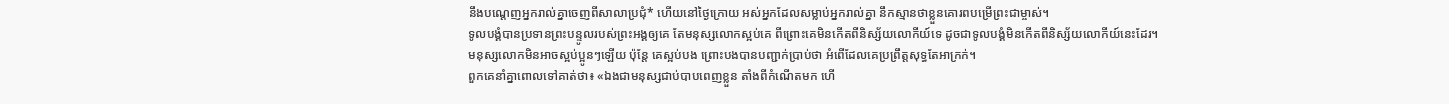នឹងបណ្ដេញអ្នករាល់គ្នាចេញពីសាលាប្រជុំ* ហើយនៅថ្ងៃក្រោយ អស់អ្នកដែលសម្លាប់អ្នករាល់គ្នា នឹកស្មានថាខ្លួនគោរពបម្រើព្រះជាម្ចាស់។
ទូលបង្គំបានប្រទានព្រះបន្ទូលរបស់ព្រះអង្គឲ្យគេ តែមនុស្សលោកស្អប់គេ ពីព្រោះគេមិនកើតពីនិស្ស័យលោកីយ៍ទេ ដូចជាទូលបង្គំមិនកើតពីនិស្ស័យលោកីយ៍នេះដែរ។
មនុស្សលោកមិនអាចស្អប់ប្អូនៗឡើយ ប៉ុន្តែ គេស្អប់បង ព្រោះបងបានបញ្ជាក់ប្រាប់ថា អំពើដែលគេប្រព្រឹត្តសុទ្ធតែអាក្រក់។
ពួកគេនាំគ្នាពោលទៅគាត់ថា៖ «ឯងជាមនុស្សជាប់បាបពេញខ្លួន តាំងពីកំណើតមក ហើ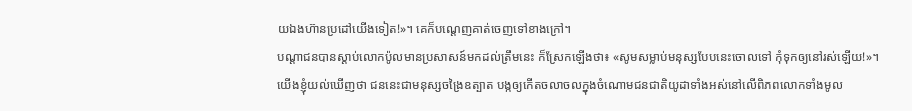យឯងហ៊ានប្រដៅយើងទៀត!»។ គេក៏បណ្ដេញគាត់ចេញទៅខាងក្រៅ។
បណ្ដាជនបានស្ដាប់លោកប៉ូលមានប្រសាសន៍មកដល់ត្រឹមនេះ ក៏ស្រែកឡើងថា៖ «សូមសម្លាប់មនុស្សបែបនេះចោលទៅ កុំទុកឲ្យនៅរស់ឡើយ!»។
យើងខ្ញុំយល់ឃើញថា ជននេះជាមនុស្សចង្រៃឧត្បាត បង្កឲ្យកើតចលាចលក្នុងចំណោមជនជាតិយូដាទាំងអស់នៅលើពិភពលោកទាំងមូល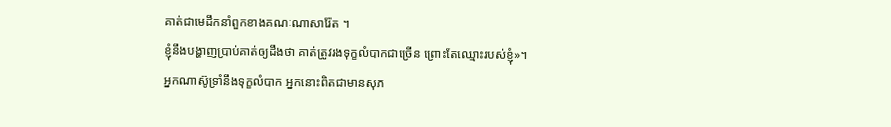គាត់ជាមេដឹកនាំពួកខាងគណៈណាសារ៉ែត ។
ខ្ញុំនឹងបង្ហាញប្រាប់គាត់ឲ្យដឹងថា គាត់ត្រូវរងទុក្ខលំបាកជាច្រើន ព្រោះតែឈ្មោះរបស់ខ្ញុំ»។
អ្នកណាស៊ូទ្រាំនឹងទុក្ខលំបាក អ្នកនោះពិតជាមានសុភ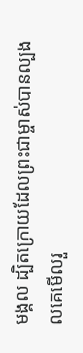មង្គល ដ្បិតក្រោយដែលព្រះជាម្ចាស់បានល្បងលគេមើលរួ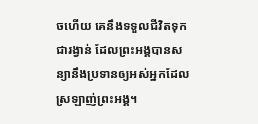ចហើយ គេនឹងទទួលជីវិតទុកជារង្វាន់ ដែលព្រះអង្គបានសន្យានឹងប្រទានឲ្យអស់អ្នកដែលស្រឡាញ់ព្រះអង្គ។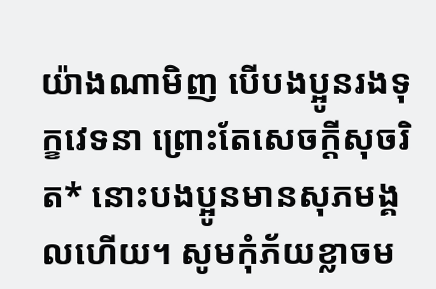យ៉ាងណាមិញ បើបងប្អូនរងទុក្ខវេទនា ព្រោះតែសេចក្ដីសុចរិត* នោះបងប្អូនមានសុភមង្គលហើយ។ សូមកុំភ័យខ្លាចម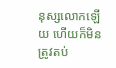នុស្សលោកឡើយ ហើយក៏មិនត្រូវតប់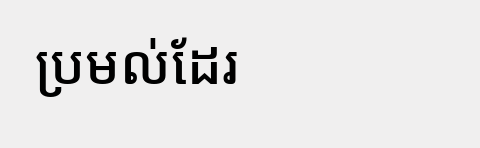ប្រមល់ដែរ